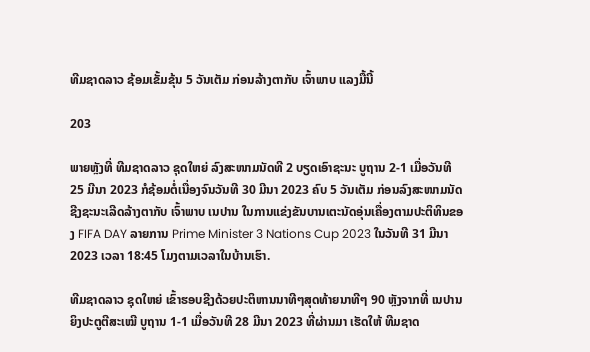ທີມຊາດລາວ ຊ້ອມເຂັ້ມຂຸ້ນ 5 ວັນເຕັມ ກ່ອນລ້າງຕາກັບ ເຈົ້າພາບ ແລງມື້ນີ້

203

ພາຍຫຼັງທີ່ ທີມຊາດລາວ ຊຸດໃຫຍ່ ລົງສະໜາມນັດທີ 2 ບຽດເອົາຊະນະ ບູຖານ 2-1 ເມື່ອວັນທີ 25 ມີນາ 2023 ກໍຊ້ອມຕໍ່ເນື່ອງຈົນວັນທີ 30 ມີນາ 2023 ຄົບ 5 ວັນເຕັມ ກ່ອນລົງສະໜາມນັດຊີງຊະນະເລີດລ້າງຕາກັບ ເຈົ້າພາບ ເນປານ ໃນການແຂ່ງຂັນບານເຕະນັດອຸ່ນເຄື່ອງຕາມປະຕິທິນຂອງ FIFA DAY ລາຍການ Prime Minister 3 Nations Cup 2023 ໃນວັນທີ 31 ມີນາ 2023 ເວລາ 18:45 ໂມງຕາມເວລາໃນບ້ານເຮົາ.

ທີມຊາດລາວ ຊຸດໃຫຍ່ ເຂົ້າຮອບຊີງດ້ວຍປະຕິຫານນາທີໆສຸດທ້າຍນາທີໆ 90 ຫຼັງຈາກທີ່ ເນປານ ຍິງປະຕູຕີສະເໝີ ບູຖານ 1-1 ເມື່ອວັນທີ 28 ມີນາ 2023 ທີ່ຜ່ານມາ ເຮັດໃຫ້ ທີມຊາດ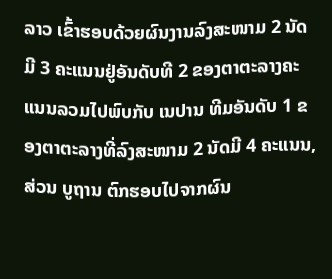ລາວ ເຂົ້າຮອບດ້ວຍຜົນງານລົງສະໜາມ 2 ນັດມີ 3 ຄະແນນຢູ່ອັນດັບທີ 2 ຂອງຕາຕະລາງຄະແນນລວມໄປພົບກັບ ເນປານ ທີມອັນດັບ 1 ຂອງຕາຕະລາງທີ່ລົງສະໜາມ 2 ນັດມີ 4 ຄະແນນ, ສ່ວນ ບູຖານ ຕົກຮອບໄປຈາກຜົນ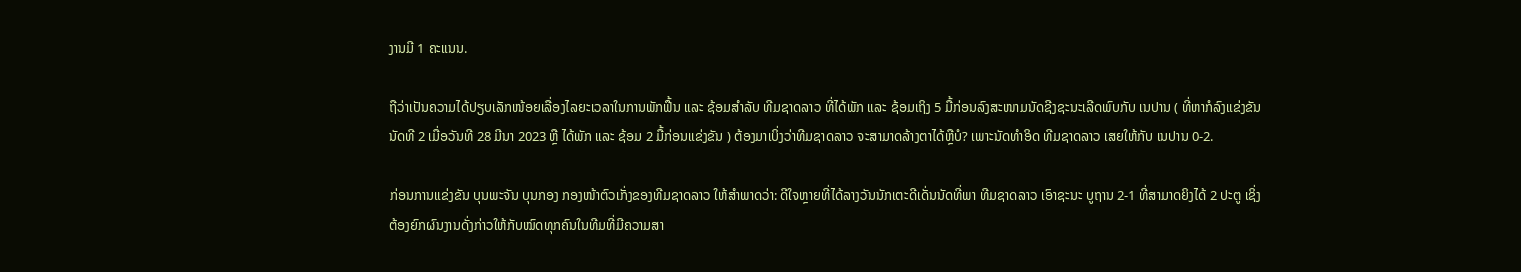ງານມີ 1 ຄະແນນ.

ຖືວ່າເປັນຄວາມໄດ້ປຽບເລັກໜ້ອຍເລື່ອງໄລຍະເວລາໃນການພັກຟື້ນ ແລະ ຊ້ອມສໍາລັບ ທີມຊາດລາວ ທີ່ໄດ້ພັກ ແລະ ຊ້ອມເຖິງ 5 ມື້ກ່ອນລົງສະໜາມນັດຊີງຊະນະເລີດພົບກັບ ເນປານ ( ທີ່ຫາກໍລົງແຂ່ງຂັນນັດທີ 2 ເມື່ອວັນທີ 28 ມີນາ 2023 ຫຼື ໄດ້ພັກ ແລະ ຊ້ອມ 2 ມື້ກ່ອນແຂ່ງຂັນ ) ຕ້ອງມາເບິ່ງວ່າທີມຊາດລາວ ຈະສາມາດລ້າງຕາໄດ້ຫຼືບໍ? ເພາະນັດທໍາອິດ ທີມຊາດລາວ ເສຍໃຫ້ກັບ ເນປານ 0-2.

ກ່ອນການແຂ່ງຂັນ ບຸນພະຈັນ ບຸນກອງ ກອງໜ້າຕົວເກັ່ງຂອງທີມຊາດລາວ ໃຫ້ສໍາພາດວ່າ: ດີໃຈຫຼາຍທີ່ໄດ້ລາງວັນນັກເຕະດີເດັ່ນນັດທີ່ພາ ທີມຊາດລາວ ເອົາຊະນະ ບູຖານ 2-1 ທີ່ສາມາດຍິງໄດ້ 2 ປະຕູ ເຊິ່ງຕ້ອງຍົກຜົນງານດັ່ງກ່າວໃຫ້ກັບໝົດທຸກຄົນໃນທີມທີ່ມີຄວາມສາ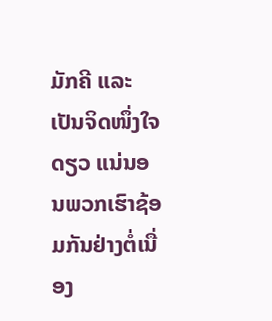ມັກຄີ ແລະ ເປັນຈິດໜຶ່ງໃຈດຽວ ແນ່ນອນພວກເຮົາຊ້ອມກັນຢ່າງຕໍ່ເນື່ອງ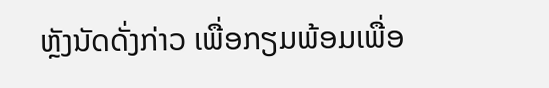ຫຼັງນັດດັ່ງກ່າວ ເພື່ອກຽມພ້ອມເພື່ອ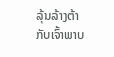ລຸ້ນລ້າງຕ້າກັບເຈົ້າພາບ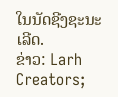ໃນນັດຊີງຊະນະເລີດ.
ຂ່າວ: Larh Creators;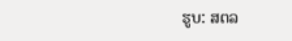ຮູບ: ສຕລ